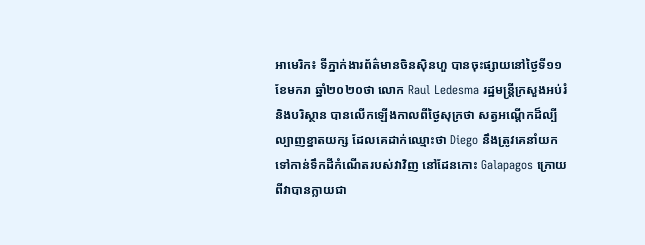អាមេរិក៖ ទីភ្នាក់ងារព័ត៌មានចិនស៊ិនហួ បានចុះផ្សាយនៅថ្ងៃទី១១ ខែមករា ឆ្នាំ២០២០ថា លោក Raul Ledesma រដ្ឋមន្ត្រីក្រសួងអប់រំ និងបរិស្ថាន បានលើកឡើងកាលពីថ្ងៃសុក្រថា សត្វអណ្តើកដ៏ល្បីល្បាញខ្នាតយក្ស ដែលគេដាក់ឈ្មោះថា Diego នឹងត្រូវគេនាំយក ទៅកាន់ទឹកដីកំណើតរបស់វាវិញ នៅដែនកោះ Galapagos ក្រោយពីវាបានក្លាយជា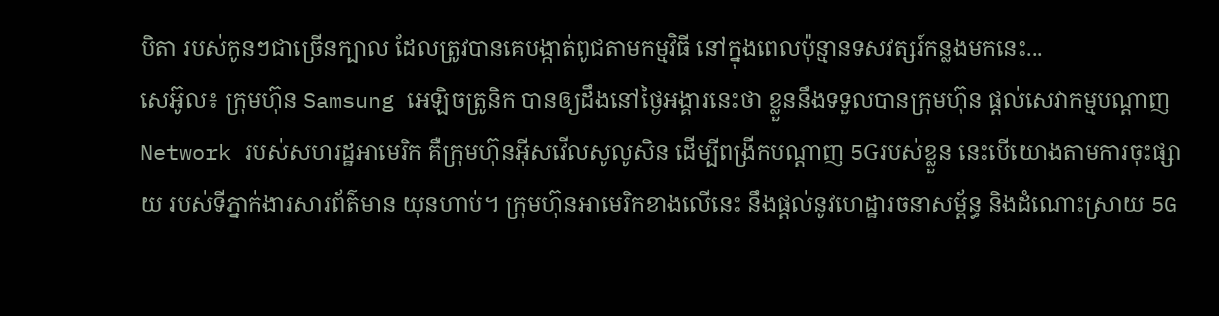បិតា របស់កូនៗជាច្រើនក្បាល ដែលត្រូវបានគេបង្កាត់ពូជតាមកម្មវិធី នៅក្នុងពេលប៉ុន្មានទសវត្សរ៍កន្លងមកនេះ...
សេអ៊ូល៖ ក្រុមហ៊ុន Samsung អេឡិចត្រូនិក បានឲ្យដឹងនៅថ្ងៃអង្គារនេះថា ខ្លួននឹងទទួលបានក្រុមហ៊ុន ផ្តល់សេវាកម្មបណ្តាញ Network របស់សហរដ្ឋអាមេរិក គឺក្រុមហ៊ុនអ៊ីសវើលសូលូសិន ដើម្បីពង្រីកបណ្ដាញ 5Gរបស់ខ្លួន នេះបើយោងតាមការចុះផ្សាយ របស់ទីភ្នាក់ងារសារព័ត៌មាន យុនហាប់។ ក្រុមហ៊ុនអាមេរិកខាងលើនេះ នឹងផ្តល់នូវហេដ្ឋារចនាសម្ព័ន្ធ និងដំណោះស្រាយ 5G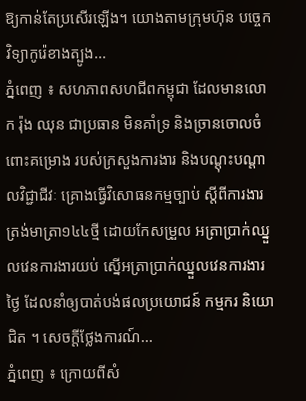ឱ្យកាន់តែប្រសើរឡើង។ យោងតាមក្រុមហ៊ុន បច្ចេកវិទ្យាកូរ៉េខាងត្បូង...
ភ្នំពេញ ៖ សហភាពសហជីពកម្ពុជា ដែលមានលោក រ៉ុង ឈុន ជាប្រធាន មិនគាំទ្រ និងច្រានចោលចំពោះគម្រោង របស់ក្រសួងការងារ និងបណ្តុះបណ្តាលវិជ្ជាជីវៈ គ្រោងធ្វើវិសោធនកម្មច្បាប់ ស្តីពីការងារ ត្រង់មាត្រា១៤៤ថ្មី ដោយកែសម្រួល អត្រាប្រាក់ឈ្នួលវេនការងារយប់ ស្នើអត្រាប្រាក់ឈ្នួលវេនការងារថ្ងៃ ដែលនាំឲ្យបាត់បង់ផលប្រយោជន៍ កម្មករ និយោជិត ។ សេចក្តីថ្លែងការណ៍...
ភ្នំពេញ ៖ ក្រោយពីសំ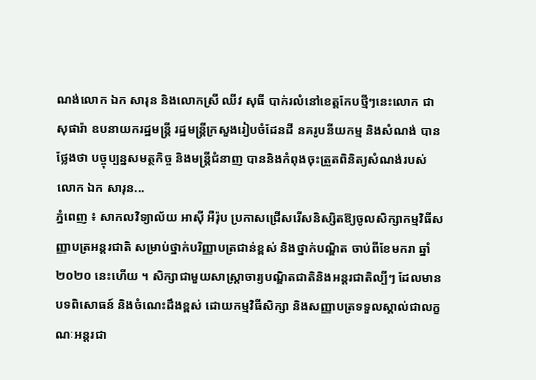ណង់លោក ឯក សារុន និងលោកស្រី ឈីវ សុធី បាក់រលំនៅខេត្តកែបថ្មីៗនេះលោក ជា សុផារ៉ា ឧបនាយករដ្ឋមន្ដ្រី រដ្ឋមន្ដ្រីក្រសួងរៀបចំដែនដី នគរូបនីយកម្ម និងសំណង់ បានថ្លែងថា បច្ចុប្បន្នសមត្ថកិច្ច និងមន្ដ្រីជំនាញ បាននិងកំពុងចុះត្រួតពិនិត្យសំណង់របស់ លោក ឯក សារុន...
ភ្នំពេញ ៖ សាកលវិទ្យាល័យ អាស៊ី អឺរ៉ុប ប្រកាសជ្រើសរើសនិស្សិតឱ្យចូលសិក្សាកម្មវិធីសញ្ញាបត្រអន្តរជាតិ សម្រាប់ថ្នាក់បរិញ្ញាបត្រជាន់ខ្ពស់ និងថ្នាក់បណ្ឌិត ចាប់ពីខែមករា ឆ្នាំ២០២០ នេះហើយ ។ សិក្សាជាមួយសាស្រ្តាចារ្យបណ្ឌិតជាតិនិងអន្តរជាតិល្បីៗ ដែលមានបទពិសោធន៍ និងចំណេះដឹងខ្ពស់ ដោយកម្មវិធីសិក្សា និងសញ្ញាបត្រទទួលស្គាល់ជាលក្ខណៈអន្តរជា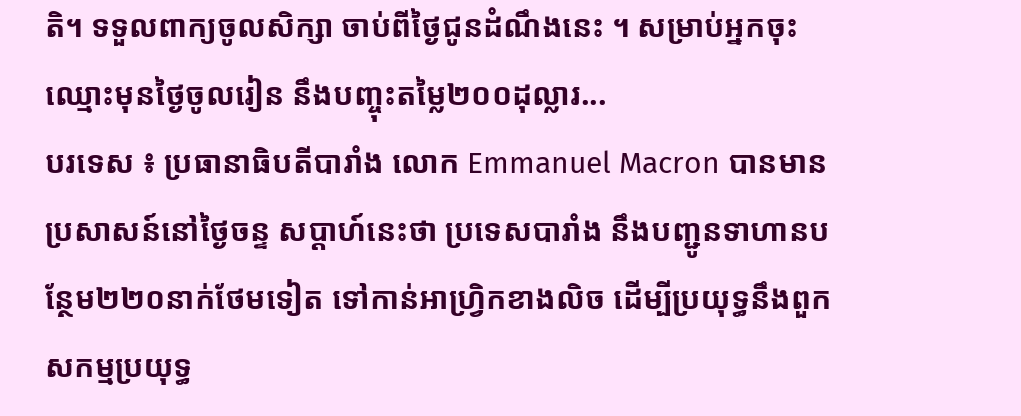តិ។ ទទួលពាក្យចូលសិក្សា ចាប់ពីថ្ងៃជូនដំណឹងនេះ ។ សម្រាប់អ្នកចុះឈ្មោះមុនថ្ងៃចូលរៀន នឹងបញ្ចុះតម្លៃ២០០ដុល្លារ...
បរទេស ៖ ប្រធានាធិបតីបារាំង លោក Emmanuel Macron បានមានប្រសាសន៍នៅថ្ងៃចន្ទ សប្ដាហ៍នេះថា ប្រទេសបារាំង នឹងបញ្ជូនទាហានបន្ថែម២២០នាក់ថែមទៀត ទៅកាន់អាហ្វ្រិកខាងលិច ដើម្បីប្រយុទ្ធនឹងពួកសកម្មប្រយុទ្ធ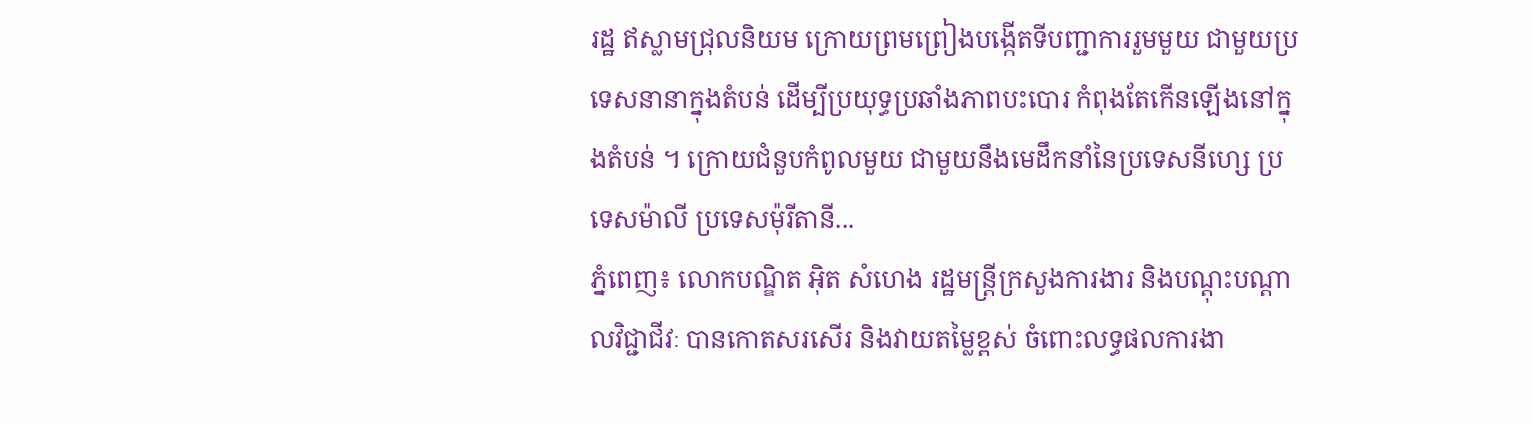រដ្ឋ ឥស្លាមជ្រុលនិយម ក្រោយព្រមព្រៀងបង្កើតទីបញ្ជាការរួមមួយ ជាមួយប្រទេសនានាក្នុងតំបន់ ដើម្បីប្រយុទ្ធប្រឆាំងភាពបះបោរ កំពុងតែកើនឡើងនៅក្នុងតំបន់ ។ ក្រោយជំនួបកំពូលមួយ ជាមួយនឹងមេដឹកនាំនៃប្រទេសនីហ្សេ ប្រទេសម៉ាលី ប្រទេសម៉ុរីតានី...
ភ្នំពេញ៖ លោកបណ្ឌិត អ៊ិត សំហេង រដ្ឋមន្ត្រីក្រសួងការងារ និងបណ្តុះបណ្តាលវិជ្ជាជីវៈ បានកោតសរសើរ និងវាយតម្លៃខ្ពស់ ចំពោះលទ្ធផលការងា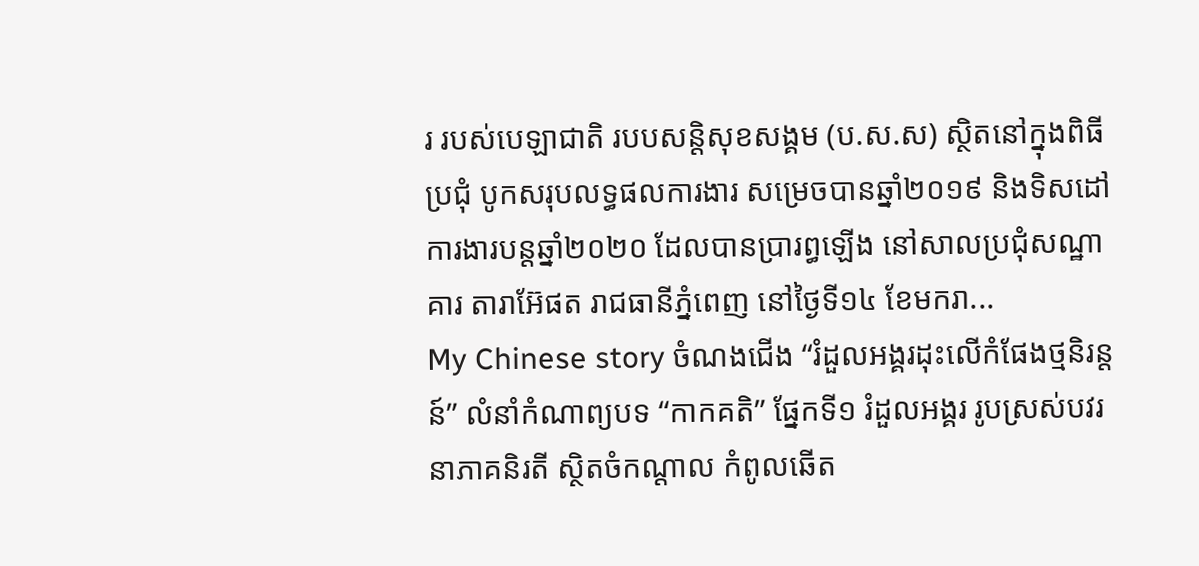រ របស់បេឡាជាតិ របបសន្តិសុខសង្គម (ប.ស.ស) ស្ថិតនៅក្នុងពិធីប្រជុំ បូកសរុបលទ្ធផលការងារ សម្រេចបានឆ្នាំ២០១៩ និងទិសដៅការងារបន្តឆ្នាំ២០២០ ដែលបានប្រារព្ធឡើង នៅសាលប្រជុំសណ្ឋាគារ តារាអ៊ែផត រាជធានីភ្នំពេញ នៅថ្ងៃទី១៤ ខែមករា...
My Chinese story ចំណងជើង “រំដួលអង្គរដុះលើកំផែងថ្មនិរន្ដន៍” លំនាំកំណាព្យបទ “កាកគតិ” ផ្នែកទី១ រំដួលអង្គរ រូបស្រស់បវរ នាភាគនិរតី ស្ថិតចំកណ្ដាល កំពូលឆើត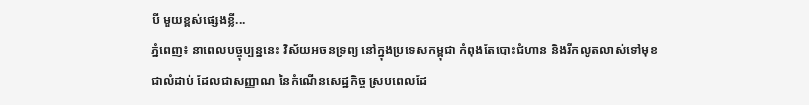បី មួយខ្ពស់ផ្សេងខ្លី...
ភ្នំពេញ៖ នាពេលបច្ចុប្បន្ននេះ វិស័យអចនទ្រព្យ នៅក្នុងប្រទេសកម្ពុជា កំពុងតែបោះជំហាន និងរីកលូតលាស់ទៅមុខជាលំដាប់ ដែលជាសញ្ញាណ នៃកំណើនសេដ្ឋកិច្ច ស្របពេលដែ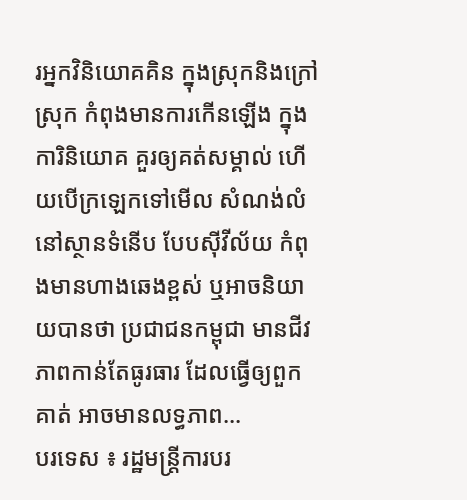រអ្នកវិនិយោគគិន ក្នុងស្រុកនិងក្រៅស្រុក កំពុងមានការកើនឡើង ក្នុងការិនិយោគ គួរឲ្យគត់សម្គាល់ ហើយបើក្រឡេកទៅមើល សំណង់លំនៅស្ថានទំនើប បែបស៊ីវីល័យ កំពុងមានហាងឆេងខ្ពស់ ឬអាចនិយាយបានថា ប្រជាជនកម្ពុជា មានជីវភាពកាន់តែធូរធារ ដែលធ្វើឲ្យពួកគាត់ អាចមានលទ្ធភាព...
បរទេស ៖ រដ្ឋមន្ត្រីការបរ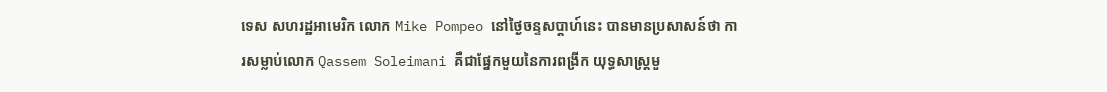ទេស សហរដ្ឋអាមេរិក លោក Mike Pompeo នៅថ្ងៃចន្ទសប្ដាហ៍នេះ បានមានប្រសាសន៍ថា ការសម្លាប់លោក Qassem Soleimani គឺជាផ្នែកមួយនៃការពង្រីក យុទ្ធសាស្ត្រមួ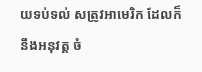យទប់ទល់ សត្រូវអាមេរិក ដែលក៏នឹងអនុវត្ត ចំ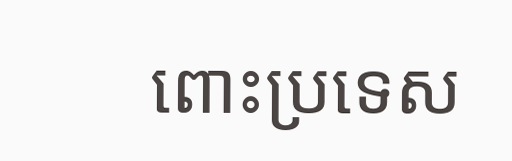ពោះប្រទេស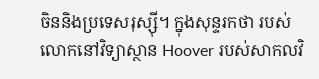ចិននិងប្រទេសរុស្ស៊ី។ ក្នុងសុន្ទរកថា របស់លោកនៅវិទ្យាស្ថាន Hoover របស់សាកលវិ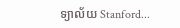ទ្យាល័យ Stanford...